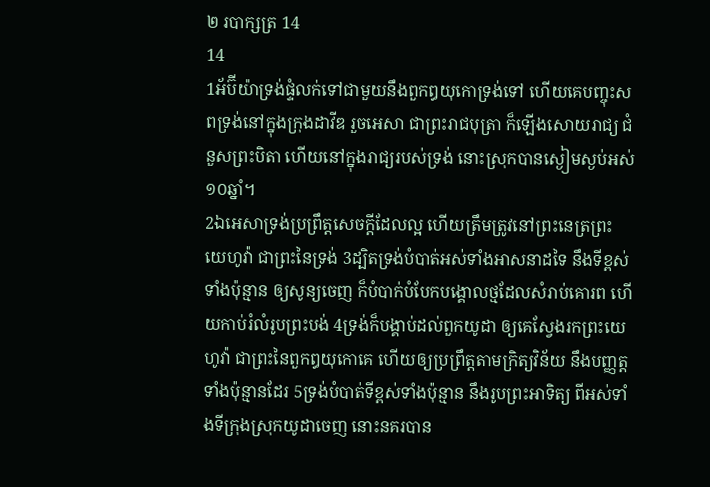២ របាក្សត្រ 14
14
1អ័ប៊ីយ៉ាទ្រង់ផ្ទំលក់ទៅជាមួយនឹងពួកឰយុកោទ្រង់ទៅ ហើយគេបញ្ចុះសពទ្រង់នៅក្នុងក្រុងដាវីឌ រួចអេសា ជាព្រះរាជបុត្រា ក៏ឡើងសោយរាជ្យ ជំនួសព្រះបិតា ហើយនៅក្នុងរាជ្យរបស់ទ្រង់ នោះស្រុកបានស្ងៀមស្ងប់អស់១០ឆ្នាំ។
2ឯអេសាទ្រង់ប្រព្រឹត្តសេចក្ដីដែលល្អ ហើយត្រឹមត្រូវនៅព្រះនេត្រព្រះយេហូវ៉ា ជាព្រះនៃទ្រង់ 3ដ្បិតទ្រង់បំបាត់អស់ទាំងអាសនាដទៃ នឹងទីខ្ពស់ទាំងប៉ុន្មាន ឲ្យសូន្យចេញ ក៏បំបាក់បំបែកបង្គោលថ្មដែលសំរាប់គោរព ហើយកាប់រំលំរូបព្រះបង់ 4ទ្រង់ក៏បង្គាប់ដល់ពួកយូដា ឲ្យគេស្វែងរកព្រះយេហូវ៉ា ជាព្រះនៃពួកឰយុកោគេ ហើយឲ្យប្រព្រឹត្តតាមក្រិត្យវិន័យ នឹងបញ្ញត្តទាំងប៉ុន្មានដែរ 5ទ្រង់បំបាត់ទីខ្ពស់ទាំងប៉ុន្មាន នឹងរូបព្រះអាទិត្យ ពីអស់ទាំងទីក្រុងស្រុកយូដាចេញ នោះនគរបាន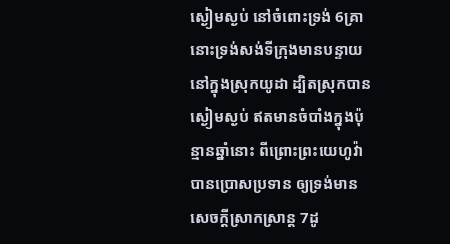ស្ងៀមស្ងប់ នៅចំពោះទ្រង់ 6គ្រានោះទ្រង់សង់ទីក្រុងមានបន្ទាយ នៅក្នុងស្រុកយូដា ដ្បិតស្រុកបានស្ងៀមស្ងប់ ឥតមានចំបាំងក្នុងប៉ុន្មានឆ្នាំនោះ ពីព្រោះព្រះយេហូវ៉ាបានប្រោសប្រទាន ឲ្យទ្រង់មានសេចក្ដីស្រាកស្រាន្ត 7ដូ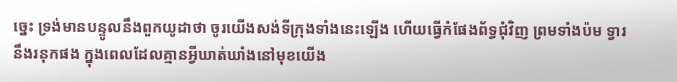ច្នេះ ទ្រង់មានបន្ទូលនឹងពួកយូដាថា ចូរយើងសង់ទីក្រុងទាំងនេះឡើង ហើយធ្វើកំផែងព័ទ្ធជុំវិញ ព្រមទាំងប៉ម ទ្វារ នឹងរនុកផង ក្នុងពេលដែលគ្មានអ្វីឃាត់ឃាំងនៅមុខយើង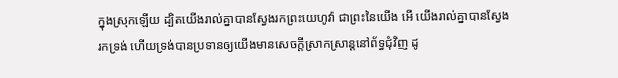ក្នុងស្រុកឡើយ ដ្បិតយើងរាល់គ្នាបានស្វែងរកព្រះយេហូវ៉ា ជាព្រះនៃយើង អើ យើងរាល់គ្នាបានស្វែងរកទ្រង់ ហើយទ្រង់បានប្រទានឲ្យយើងមានសេចក្ដីស្រាកស្រាន្តនៅព័ទ្ធជុំវិញ ដូ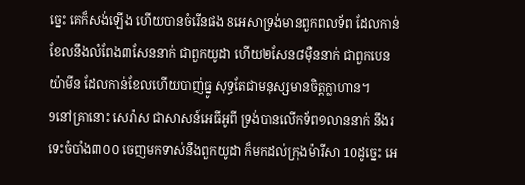ច្នេះ គេក៏សង់ឡើង ហើយបានចំរើនផង 8អេសាទ្រង់មានពួកពលទ័ព ដែលកាន់ខែលនឹងលំពែង៣សែននាក់ ជាពួកយូដា ហើយ២សែន៨ម៉ឺននាក់ ជាពួកបេនយ៉ាមីន ដែលកាន់ខែលហើយបាញ់ធ្នូ សុទ្ធតែជាមនុស្សមានចិត្តក្លាហាន។
9នៅគ្រានោះ សេរ៉ាស ជាសាសន៍អេធីអូពី ទ្រង់បានលើកទ័ព១លាននាក់ នឹងរទេះចំបាំង៣០០ ចេញមកទាស់នឹងពួកយូដា ក៏មកដល់ក្រុងម៉ារីសា 10ដូច្នេះ អេ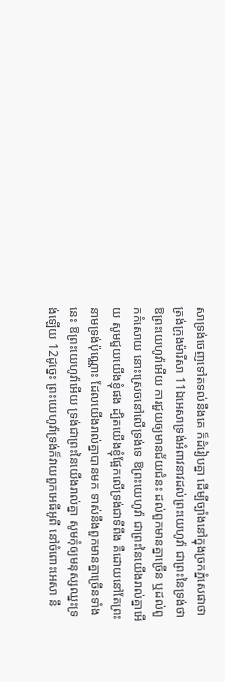សាទ្រង់ចេញទៅតទល់នឹងគេ ក៏ដំរៀបគ្នា ដើម្បីច្បាំងនៅក្នុងច្រកភ្នំសេផាថា ត្រង់ក្រុងម៉ារីសា 11ឯអេសាទ្រង់អំពាវនាវដល់ព្រះយេហូវ៉ា ជាព្រះនៃទ្រង់ថា ឱព្រះយេហូវ៉ាអើយ ការជួយឲ្យមានជ័យជំនះ ដល់ពួកមានគ្នាច្រើន ឬដល់ពួកកំសោយ នោះស្រេចនៅលើទ្រង់ទេ ឱព្រះយេហូវ៉ា ជាព្រះនៃយើងរាល់គ្នាអើយ សូមជួយយើងខ្ញុំផង ដ្បិតយើងខ្ញុំផ្អែកលើទ្រង់ជាទីពឹង គឺដោយនៅតែព្រះនាមទ្រង់ប៉ុណ្ណោះ ដែលយើងរាល់គ្នាបានមក ទាស់នឹងពួកមានគ្នាច្រើនទាំងនេះ ឱព្រះយេហូវ៉ាអើយ ទ្រង់ជាព្រះនៃយើងរាល់គ្នា សូមកុំឲ្យមនុស្សឈ្នះទ្រង់ឡើយ 12ដូច្នេះ ព្រះយេហូវ៉ាទ្រង់ក៏វាយពួកអេធីអូពី នៅចំពោះអេសា នឹ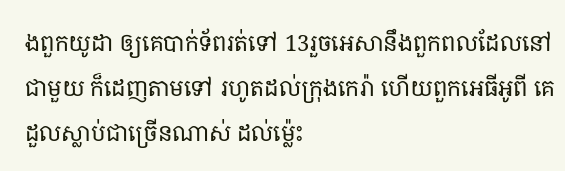ងពួកយូដា ឲ្យគេបាក់ទ័ពរត់ទៅ 13រួចអេសានឹងពួកពលដែលនៅជាមួយ ក៏ដេញតាមទៅ រហូតដល់ក្រុងកេរ៉ា ហើយពួកអេធីអូពី គេដួលស្លាប់ជាច្រើនណាស់ ដល់ម៉្លេះ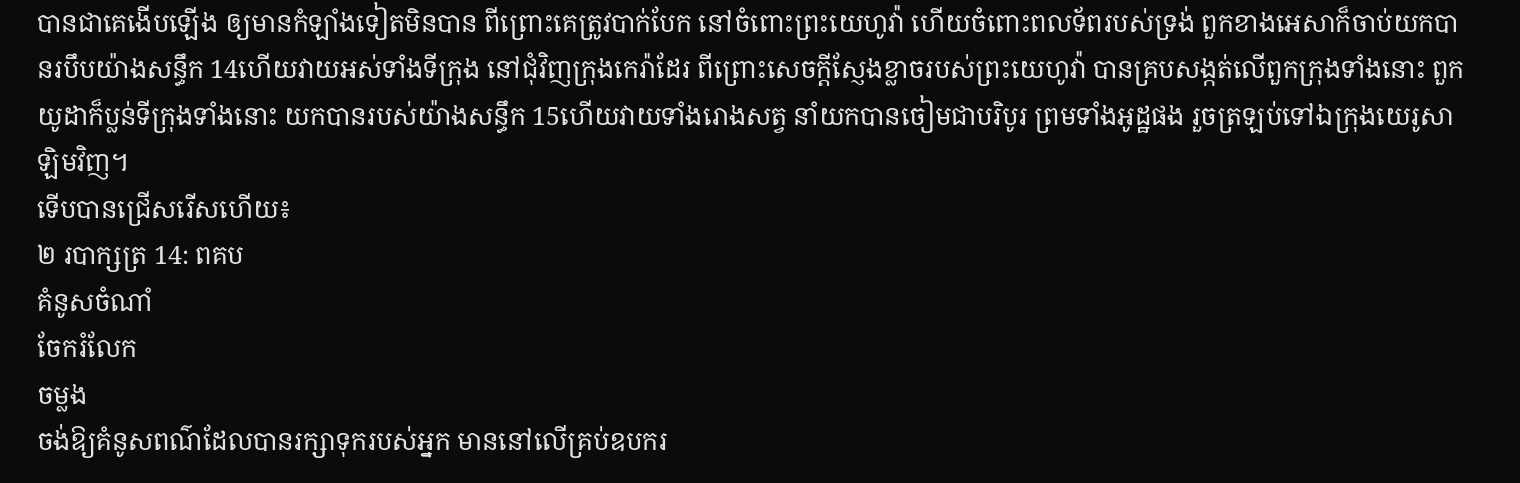បានជាគេងើបឡើង ឲ្យមានកំឡាំងទៀតមិនបាន ពីព្រោះគេត្រូវបាក់បែក នៅចំពោះព្រះយេហូវ៉ា ហើយចំពោះពលទ័ពរបស់ទ្រង់ ពួកខាងអេសាក៏ចាប់យកបានរបឹបយ៉ាងសន្ធឹក 14ហើយវាយអស់ទាំងទីក្រុង នៅជុំវិញក្រុងកេរ៉ាដែរ ពីព្រោះសេចក្ដីស្ញែងខ្លាចរបស់ព្រះយេហូវ៉ា បានគ្របសង្កត់លើពួកក្រុងទាំងនោះ ពួកយូដាក៏ប្លន់ទីក្រុងទាំងនោះ យកបានរបស់យ៉ាងសន្ធឹក 15ហើយវាយទាំងរោងសត្វ នាំយកបានចៀមជាបរិបូរ ព្រមទាំងអូដ្ឋផង រួចត្រឡប់ទៅឯក្រុងយេរូសាឡិមវិញ។
ទើបបានជ្រើសរើសហើយ៖
២ របាក្សត្រ 14: ពគប
គំនូសចំណាំ
ចែករំលែក
ចម្លង
ចង់ឱ្យគំនូសពណ៌ដែលបានរក្សាទុករបស់អ្នក មាននៅលើគ្រប់ឧបករ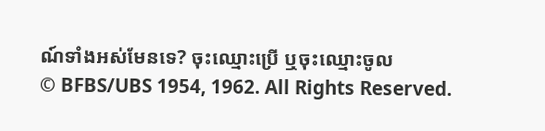ណ៍ទាំងអស់មែនទេ? ចុះឈ្មោះប្រើ ឬចុះឈ្មោះចូល
© BFBS/UBS 1954, 1962. All Rights Reserved.